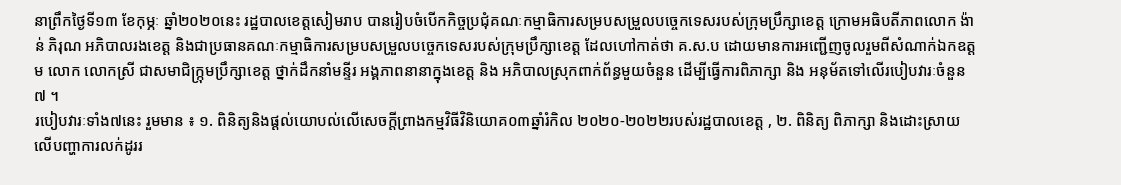នាព្រឹកថ្ងៃទី១៣ ខែកុម្ភៈ ឆ្នាំ២០២០នេះ រដ្ឋបាលខេត្តសៀមរាប បានរៀបចំបើកកិច្ចប្រជុំគណៈកម្មាធិការសម្របសម្រួលបច្ចេកទេសរបស់ក្រុមប្រឹក្សាខេត្ត ក្រោមអធិបតីភាពលោក ង៉ាន់ ភិរុណ អភិបាលរងខេត្ត និងជាប្រធានគណៈកម្មាធិការសម្របសម្រួលបច្ចេកទេសរបស់ក្រុមប្រឹក្សាខេត្ត ដែលហៅកាត់ថា គ.ស.ប ដោយមានការអញ្ជើញចូលរួមពីសំណាក់ឯកឧត្ដម លោក លោកស្រី ជាសមាជិក្ក្រុមប្រឹក្សាខេត្ត ថ្នាក់ដឹកនាំមន្ទីរ អង្គភាពនានាក្នុងខេត្ត និង អភិបាលស្រុកពាក់ព័ន្ធមួយចំនួន ដើម្បីធ្វើការពិភាក្សា និង អនុម័តទៅលើរបៀបវារៈចំនួន៧ ។
របៀបវារៈទាំង៧នេះ រួមមាន ៖ ១. ពិនិត្យនិងផ្ដល់យោបល់លើសេចក្តីព្រាងកម្មវិធីវិនិយោគ០៣ឆ្នាំរំកិល ២០២០-២០២២របស់រដ្ឋបាលខេត្ត , ២. ពិនិត្យ ពិភាក្សា និងដោះស្រាយលើបញ្ហាការលក់ដូររ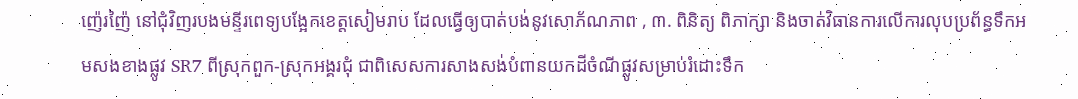ញ៉េរញ៉ៃ នៅជុំវិញរបងមន្ទីរពេទ្យបង្អែកខេត្តសៀមរាប ដែលធ្វើឲ្យបាត់បង់នូវសោភ័ណភាព , ៣. ពិនិត្យ ពិភាក្សា និងចាត់វិធានការលើការលុបប្រព័ន្ធទឹកអមសងខាងផ្លូវ SR7 ពីស្រុកពួក-ស្រុកអង្គរជុំ ជាពិសេសការសាងសង់បំពានយកដីចំណីផ្លូវសម្រាប់រំដោះទឹក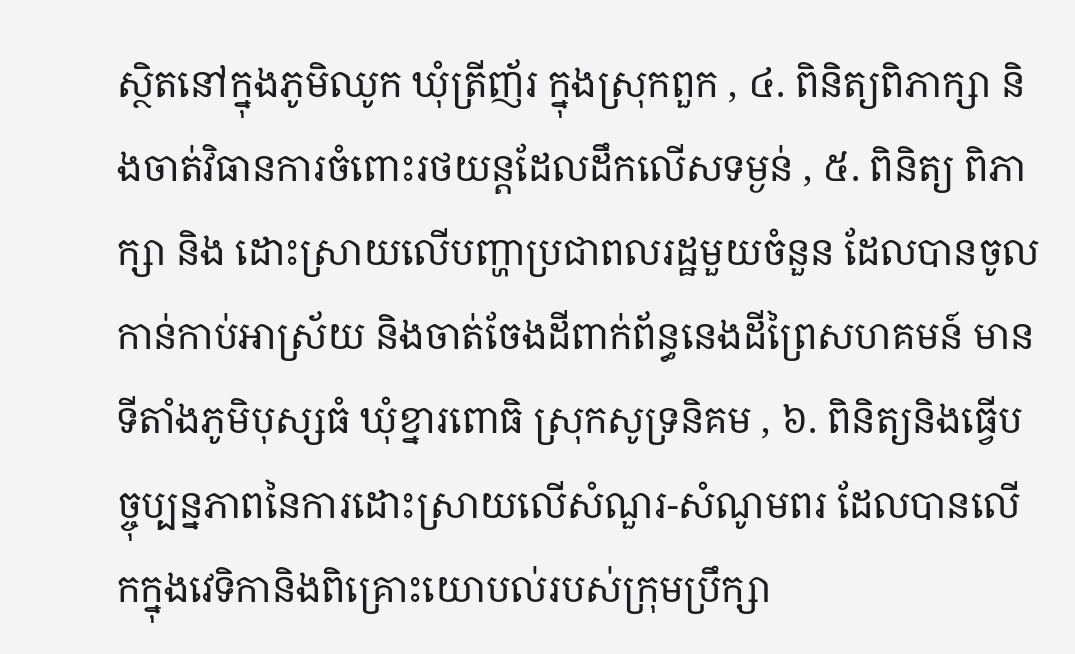ស្ថិតនៅក្នុងភូមិឈូក ឃុំត្រីញ័រ ក្នុងស្រុកពួក , ៤. ពិនិត្យពិភាក្សា និងចាត់វិធានការចំពោះរថយន្តដែលដឹកលើសទម្ងន់ , ៥. ពិនិត្យ ពិភាក្សា និង ដោះស្រាយលើបញ្ហាប្រជាពលរដ្ឋមួយចំនួន ដែលបានចូលកាន់កាប់អាស្រ័យ និងចាត់ចែងដីពាក់ព័ន្ធនេងដីព្រៃសហគមន៍ មានទីតាំងភូមិបុស្សធំ ឃុំខ្នារពោធិ ស្រុកសូទ្រនិគម , ៦. ពិនិត្យនិងធ្វើបច្ចុប្បន្នភាពនៃការដោះស្រាយលើសំណួរ-សំណូមពរ ដែលបានលើកក្នុងវេទិកានិងពិគ្រោះយោបល់របស់ក្រុមប្រឹក្សា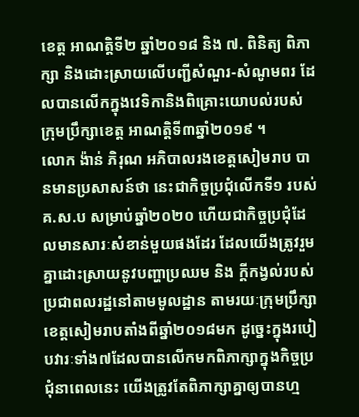ខេត្ត អាណត្តិទី២ ឆ្នាំ២០១៨ និង ៧. ពិនិត្យ ពិភាក្សា និងដោះស្រាយលើបញ្ជីសំណួរ-សំណូមពរ ដែលបានលើកក្នុងវេទិកានិងពិគ្រោះយោបល់របស់ក្រុមប្រឹក្សាខេត្ត អាណត្តិទី៣ឆ្នាំ២០១៩ ។
លោក ង៉ាន់ ភិរុណ អភិបាលរងខេត្តសៀមរាប បានមានប្រសាសន៍ថា នេះជាកិច្ចប្រជុំលើកទី១ របស់គ.ស.ប សម្រាប់ឆ្នាំ២០២០ ហើយជាកិច្ចប្រជុំដែលមានសារៈសំខាន់មួយផងដែរ ដែលយើងត្រូវរួមគ្នាដោះស្រាយនូវបញ្ហាប្រឈម និង ក្ដីកង្វល់របស់ប្រជាពលរដ្ឋនៅតាមមូលដ្ឋាន តាមរយៈក្រុមប្រឹក្សាខេត្តសៀមរាបតាំងពីឆ្នាំ២០១៨មក ដូច្នេះក្នុងរបៀបវារៈទាំង៧ដែលបានលើកមកពិភាក្សាក្នុងកិច្ចប្រជុំនាពេលនេះ យើងត្រូវតែពិភាក្សាគ្នាឲ្យបានហ្ម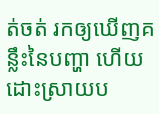ត់ចត់ រកឲ្យឃើញគន្លឹះនៃបញ្ហា ហើយដោះស្រាយប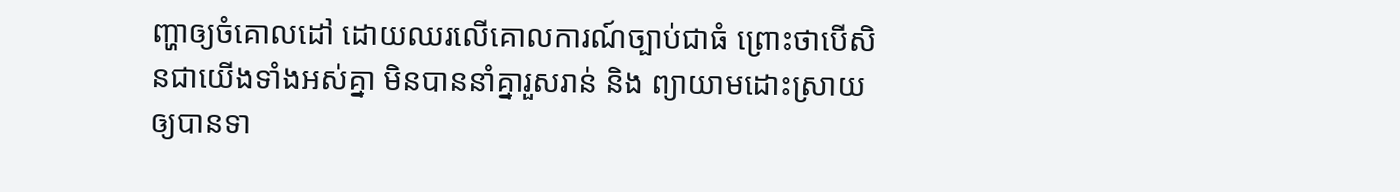ញ្ហាឲ្យចំគោលដៅ ដោយឈរលើគោលការណ៍ច្បាប់ជាធំ ព្រោះថាបើសិនជាយើងទាំងអស់គ្នា មិនបាននាំគ្នារួសរាន់ និង ព្យាយាមដោះស្រាយឲ្យបានទា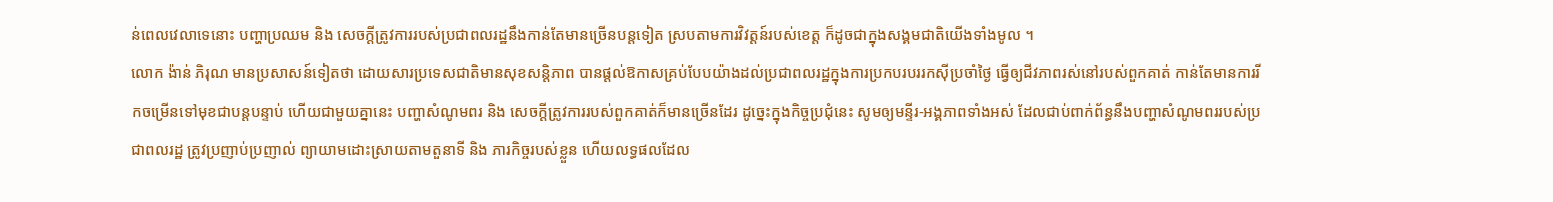ន់ពេលវេលាទេនោះ បញ្ហាប្រឈម និង សេចក្ដីត្រូវការរបស់ប្រជាពលរដ្ឋនឹងកាន់តែមានច្រើនបន្តទៀត ស្របតាមការវិវត្តន៍របស់ខេត្ត ក៏ដូចជាក្នុងសង្គមជាតិយើងទាំងមូល ។
លោក ង៉ាន់ ភិរុណ មានប្រសាសន៍ទៀតថា ដោយសារប្រទេសជាតិមានសុខសន្តិភាព បានផ្ដល់ឱកាសគ្រប់បែបយ៉ាងដល់ប្រជាពលរដ្ឋក្នុងការប្រកបរបររកស៊ីប្រចាំថ្ងៃ ធ្វើឲ្យជីវភាពរស់នៅរបស់ពួកគាត់ កាន់តែមានការរីកចម្រើនទៅមុខជាបន្តបន្ទាប់ ហើយជាមួយគ្នានេះ បញ្ហាសំណូមពរ និង សេចក្ដីត្រូវការរបស់ពួកគាត់ក៏មានច្រើនដែរ ដូច្នេះក្នុងកិច្ចប្រជុំនេះ សូមឲ្យមន្ទីរ-អង្គភាពទាំងអស់ ដែលជាប់ពាក់ព័ន្ធនឹងបញ្ហាសំណូមពររបស់ប្រជាពលរដ្ឋ ត្រូវប្រញាប់ប្រញាល់ ព្យាយាមដោះស្រាយតាមតួនាទី និង ភារកិច្ចរបស់ខ្លួន ហើយលទ្ធផលដែល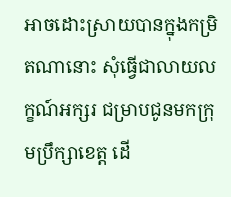អាចដោះស្រាយបានក្នុងកម្រិតណានោះ សុំធ្វើជាលាយលក្ខណ៍អក្សរ ជម្រាបជូនមកក្រុមប្រឹក្សាខេត្ត ដើ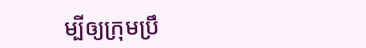ម្បីឲ្យក្រុមប្រឹ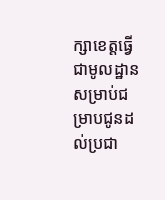ក្សាខេត្តធ្វើជាមូលដ្ឋាន សម្រាប់ជម្រាបជូនដល់ប្រជា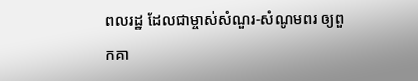ពលរដ្ឋ ដែលជាម្ចាស់សំណួរ-សំណូមពរ ឲ្យពួកគា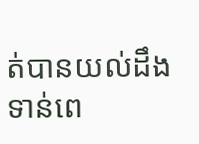ត់បានយល់ដឹងទាន់ពេ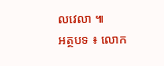លវេលា ៕
អត្ថបទ ៖ លោក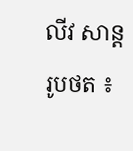លីវ សាន្ត
រូបថត ៖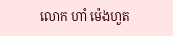លោក ហាំ ម៉េងហួត